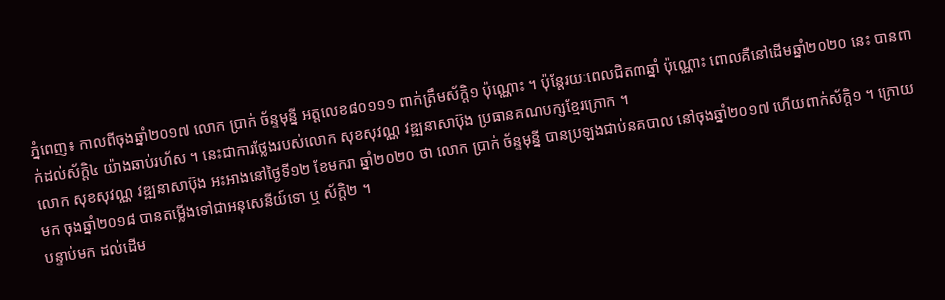ភ្នំពេញ៖ កាលពីចុងឆ្នាំ២០១៧ លោក ប្រាក់ ច័ន្ទមុន្នី អត្តលេខ៨០១១១ ពាក់ត្រឹមស័ក្តិ១ ប៉ុណ្ណោះ ។ ប៉ុន្តែរយៈពេលជិត៣ឆ្នាំ ប៉ុណ្ណោះ ពោលគឺនៅដើមឆ្នាំ២០២០ នេះ បានពាក់ដល់ស័ក្តិ៤ យ៉ាងឆាប់រហ័ស ។ នេះជាការថ្លែងរបស់លោក សុខសុវណ្ណ វឌ្ឍនាសាប៊ុង ប្រធានគណបក្សខ្មែរក្រោក ។
លោក សុខសុវណ្ណ វឌ្ឍនាសាប៊ុង អះអាងនៅថ្ងៃទី១២ ខែមករា ឆ្នាំ២០២០ ថា លោក ប្រាក់ ច័ន្ទមុន្នី បានប្រឡងជាប់នគបាល នៅចុងឆ្នាំ២០១៧ ហើយពាក់ស័ក្តិ១ ។ ក្រោយមក ចុងឆ្នាំ២០១៨ បានតម្លើងទៅជាអនុសេនីយ៍ទោ ឬ ស័ក្តិ២ ។
បន្ទាប់មក ដល់ដើម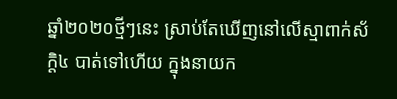ឆ្នាំ២០២០ថ្មីៗនេះ ស្រាប់តែឃើញនៅលើស្មាពាក់ស័ក្តិ៤ បាត់ទៅហើយ ក្នុងនាយក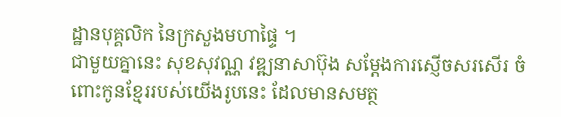ដ្ឋានបុគ្គលិក នៃក្រសួងមហាផ្ទៃ ។
ជាមួយគ្នានេះ សុខសុវណ្ណ វឌ្ឍនាសាប៊ុង សម្តែងការស្ញើចសរសើរ ចំពោះកូនខ្មែររបស់យើងរូបនេះ ដែលមានសមត្ថ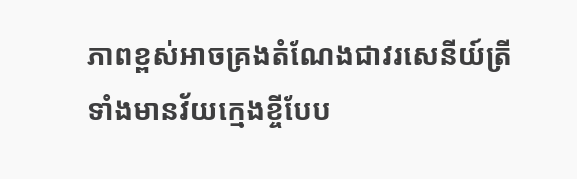ភាពខ្ពស់អាចគ្រងតំណែងជាវរសេនីយ៍ត្រីទាំងមានវ័យក្មេងខ្ចីបែប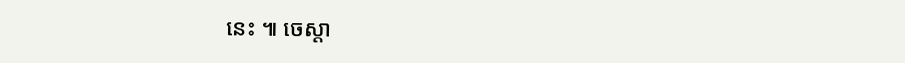នេះ ៕ ចេស្តា